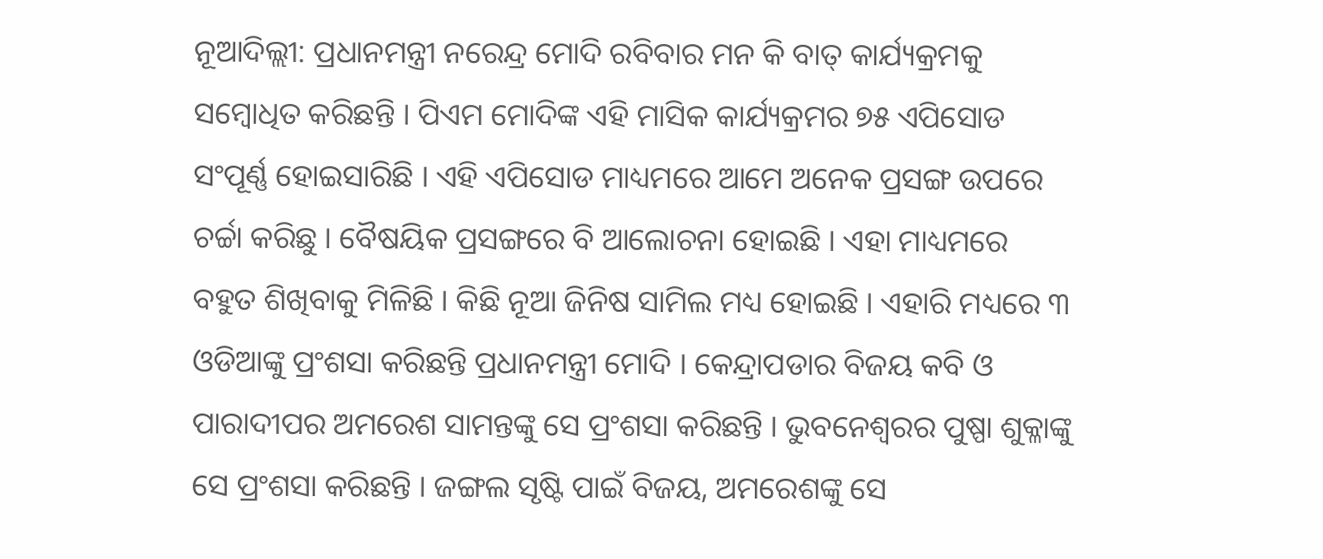ନୂଆଦିଲ୍ଲୀ: ପ୍ରଧାନମନ୍ତ୍ରୀ ନରେନ୍ଦ୍ର ମୋଦି ରବିବାର ମନ କି ବାତ୍ କାର୍ଯ୍ୟକ୍ରମକୁ ସମ୍ବୋଧିତ କରିଛନ୍ତି । ପିଏମ ମୋଦିଙ୍କ ଏହି ମାସିକ କାର୍ଯ୍ୟକ୍ରମର ୭୫ ଏପିସୋଡ ସଂପୂର୍ଣ୍ଣ ହୋଇସାରିଛି । ଏହି ଏପିସୋଡ ମାଧ୍ୟମରେ ଆମେ ଅନେକ ପ୍ରସଙ୍ଗ ଉପରେ ଚର୍ଚ୍ଚା କରିଛୁ । ବୈଷୟିକ ପ୍ରସଙ୍ଗରେ ବି ଆଲୋଚନା ହୋଇଛି । ଏହା ମାଧ୍ୟମରେ ବହୁତ ଶିଖିବାକୁ ମିଳିଛି । କିଛି ନୂଆ ଜିନିଷ ସାମିଲ ମଧ୍ୟ ହୋଇଛି । ଏହାରି ମଧ୍ୟରେ ୩ ଓଡିଆଙ୍କୁ ପ୍ରଂଶସା କରିଛନ୍ତି ପ୍ରଧାନମନ୍ତ୍ରୀ ମୋଦି । କେନ୍ଦ୍ରାପଡାର ବିଜୟ କବି ଓ ପାରାଦୀପର ଅମରେଶ ସାମନ୍ତଙ୍କୁ ସେ ପ୍ରଂଶସା କରିଛନ୍ତି । ଭୁବନେଶ୍ୱରର ପୁଷ୍ପା ଶୁକ୍ଳାଙ୍କୁ ସେ ପ୍ରଂଶସା କରିଛନ୍ତି । ଜଙ୍ଗଲ ସୃଷ୍ଟି ପାଇଁ ବିଜୟ, ଅମରେଶଙ୍କୁ ସେ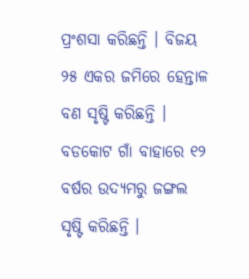ପ୍ରଂଶସା କରିଛନ୍ତି । ବିଜୟ ୨୫ ଏକର ଜମିରେ ହେନ୍ତାଳ ବଣ ସୃଷ୍ଟି କରିଛନ୍ତି । ବଡକୋଟ ଗାଁ ବାହାରେ ୧୨ ବର୍ଷର ଉଦ୍ୟମରୁ ଜଙ୍ଗଲ ସୃଷ୍ଟି କରିଛନ୍ତି ।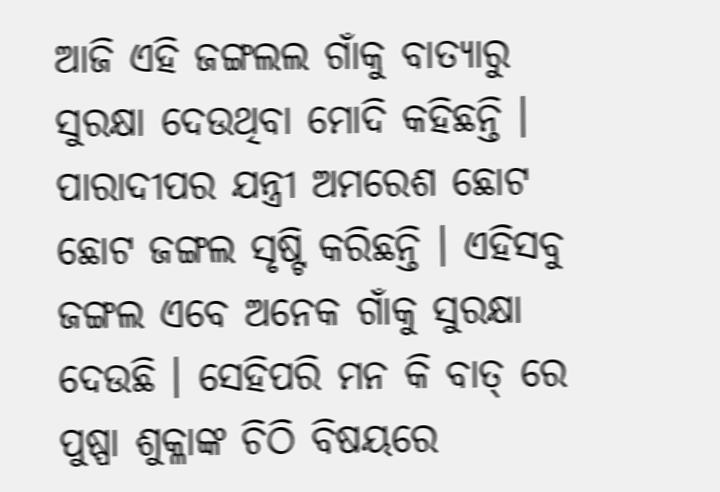ଆଜି ଏହି ଜଙ୍ଗଲଲ ଗାଁକୁ ବାତ୍ୟାରୁ ସୁରକ୍ଷା ଦେଉଥିବା ମୋଦି କହିଛନ୍ତି । ପାରାଦୀପର ଯନ୍ତ୍ରୀ ଅମରେଶ ଛୋଟ ଛୋଟ ଜଙ୍ଗଲ ସୃଷ୍ଟି କରିଛନ୍ତି । ଏହିସବୁ ଜଙ୍ଗଲ ଏବେ ଅନେକ ଗାଁକୁ ସୁରକ୍ଷା ଦେଉଛି । ସେହିପରି ମନ କି ବାତ୍ ରେ ପୁଷ୍ପା ଶୁକ୍ଳାଙ୍କ ଚିଠି ବିଷୟରେ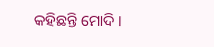କହିଛନ୍ତି ମୋଦି ।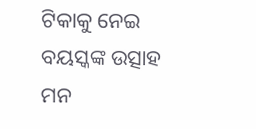ଟିକାକୁ ନେଇ ବୟସ୍କଙ୍କ ଉତ୍ସାହ ମନ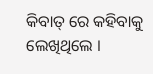କିବାତ୍ ରେ କହିବାକୁ ଲେଖିଥିଲେ ।